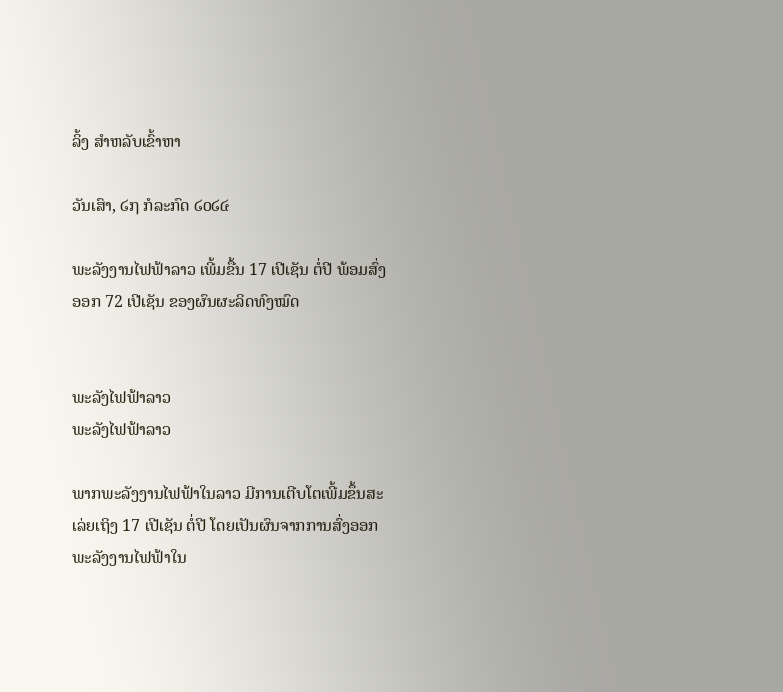ລິ້ງ ສຳຫລັບເຂົ້າຫາ

ວັນເສົາ, ໒໗ ກໍລະກົດ ໒໐໒໔

ພະລັງງານໄຟຟ້າລາວ ເພີ້ມຂື້ນ 17 ເປີເຊັນ ຕໍ່ປີ ພ້ອມສົ່ງອອກ 72 ເປີເຊັນ ຂອງຜົນຜະລິດທົງໝົດ


ພະລັງໄຟຟ້າລາວ
ພະລັງໄຟຟ້າລາວ

ພາກພະລັງງານໄຟຟ້າໃນລາວ ມີການເຕີບໂຕເພີ້ມຂຶ້ນສະເລ່ຍເຖິງ 17 ເປີເຊັນ ຕໍ່ປີ ໂດຍເປັນຜົນຈາກການສົ່ງອອກພະລັງງານໄຟຟ້າໃນ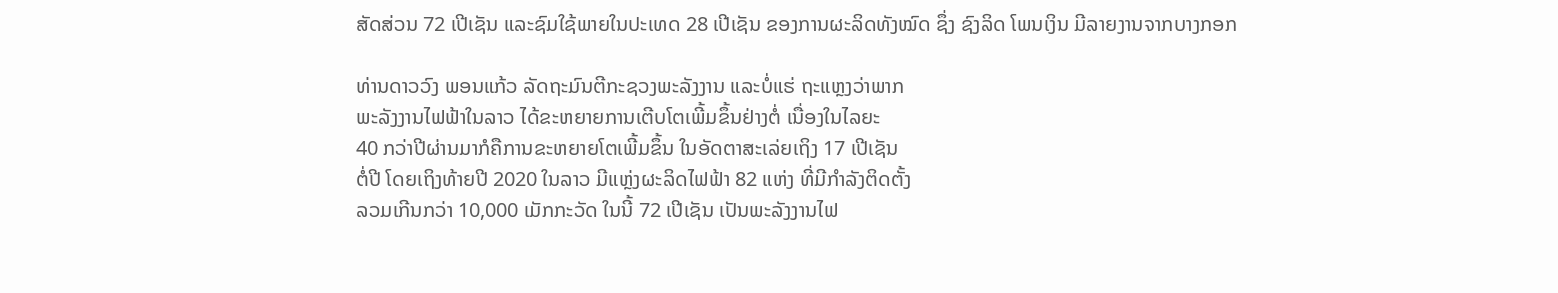ສັດສ່ວນ 72 ເປີເຊັນ ແລະຊົມໃຊ້ພາຍໃນປະເທດ 28 ເປີເຊັນ ຂອງການຜະລິດທັງໝົດ ຊຶ່ງ ຊົງລິດ ໂພນເງິນ ມີລາຍງານຈາກບາງກອກ

ທ່ານດາວວົງ ພອນແກ້ວ ລັດຖະມົນຕີກະຊວງພະລັງງານ ແລະບໍ່ແຮ່ ຖະແຫຼງວ່າພາກ
ພະລັງງານໄຟຟ້າໃນລາວ ໄດ້ຂະຫຍາຍການເຕີບໂຕເພີ້ມຂຶ້ນຢ່າງຕໍ່ ເນື່ອງໃນໄລຍະ
40 ກວ່າປີຜ່ານມາກໍຄືການຂະຫຍາຍໂຕເພີ້ມຂຶ້ນ ໃນອັດຕາສະເລ່ຍເຖິງ 17 ເປີເຊັນ
ຕໍ່ປີ ໂດຍເຖິງທ້າຍປີ 2020 ໃນລາວ ມີແຫຼ່ງຜະລິດໄຟຟ້າ 82 ແຫ່ງ ທີ່ມີກຳລັງຕິດຕັ້ງ
ລວມເກີນກວ່າ 10,000 ເມັກກະວັດ ໃນນີ້ 72 ເປີເຊັນ ເປັນພະລັງງານໄຟ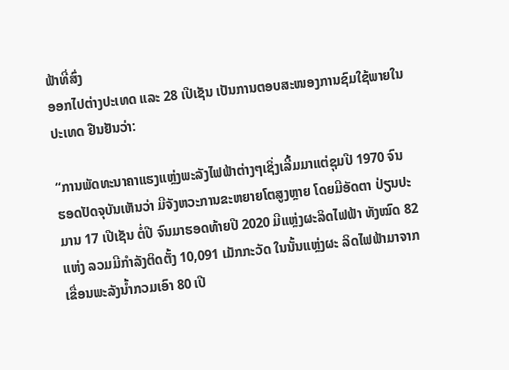ຟ້າທີ່ສົ່ງ
ອອກໄປຕ່າງປະເທດ ແລະ 28 ເປີເຊັນ ເປັນການຕອບສະໜອງການຊົມໃຊ້ພາຍໃນ
ປະເທດ ຢືນຢັນວ່າ:

“ການພັດທະນາຄາແຮງແຫຼ່ງພະລັງໄຟຟ້າຕ່າງໆເຊິ່ງເລີ້ມມາແຕ່ຊຸມປີ 1970 ຈົນ
ຮອດປັດຈຸບັນເຫັນວ່າ ມີຈັງຫວະການຂະຫຍາຍໂຕສູງຫຼາຍ ໂດຍມີອັດຕາ ປ່ຽນປະ
ມານ 17 ເປີເຊັນ ຕໍ່ປີ ຈົນມາຮອດທ້າຍປີ 2020 ມີແຫຼ່ງຜະລິດໄຟຟ້າ ທັງໝົດ 82
ແຫ່ງ ລວມມີກຳລັງຕິດຕັ້ງ 10,091 ເມັກກະວັດ ໃນນັ້ນແຫຼ່ງຜະ ລິດໄຟຟ້າມາຈາກ
ເຂື່ອນພະລັງນໍ້າກວມເອົາ 80 ເປີ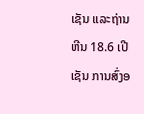ເຊັນ ແລະຖ່ານຫີນ 18.6 ເປີເຊັນ ການສົ່ງອ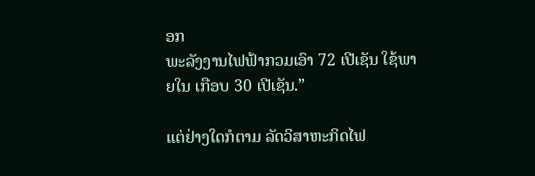ອກ
ພະລັງງານໄຟຟ້າກວມເອົາ 72 ເປີເຊັນ ໃຊ້ພາຍໃນ ເກືອບ 30 ເປີເຊັນ.”

ແຕ່ຢ່າງໃດກໍຕາມ ລັດວິສາຫະກິດໄຟ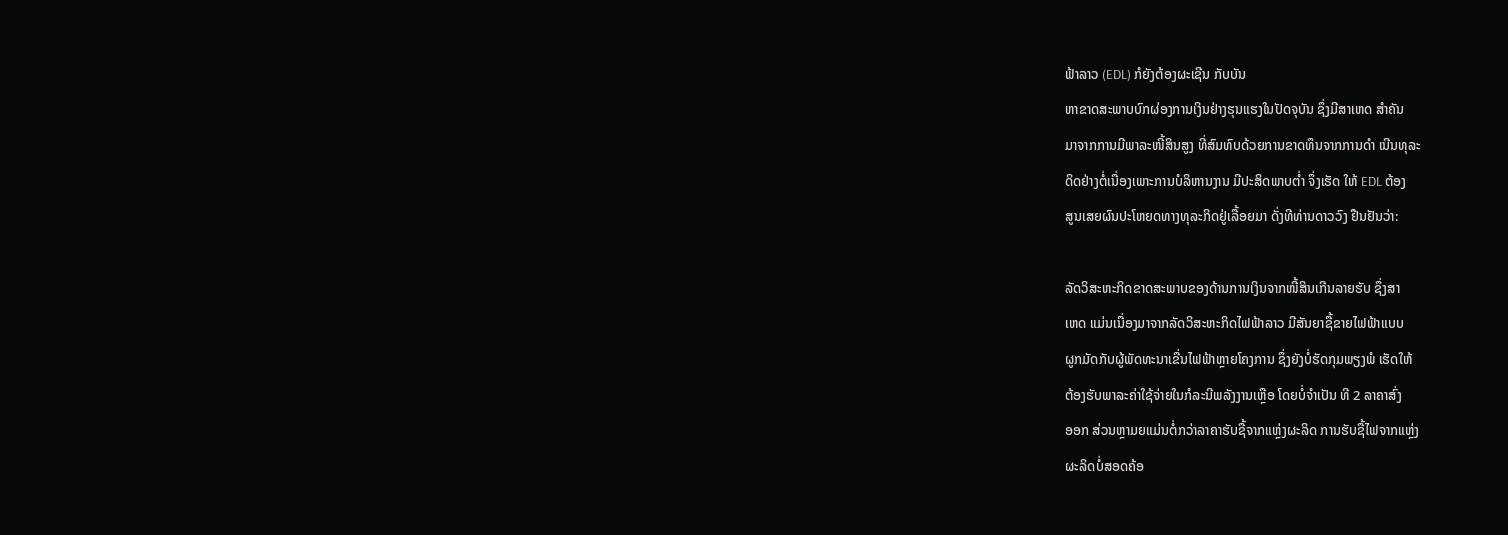ຟ້າລາວ (EDL) ກໍຍັງຕ້ອງຜະເຊີນ ກັບບັນ
ຫາຂາດສະພາບບົກຜ່ອງການເງິນຢ່າງຮຸນແຮງໃນປັດຈຸບັນ ຊຶ່ງມີສາເຫດ ສຳຄັນ
ມາຈາກການມີພາລະໜີ້ສິນສູງ ທີ່ສົມທົບດ້ວຍການຂາດທຶນຈາກການດຳ ເນີນທຸລະ
ດິດຢ່າງຕໍ່ເນື່ອງເພາະການບໍລິຫານງານ ມີປະສິດພາບຕໍ່າ ຈຶ່ງເຮັດ ໃຫ້ EDL ຕ້ອງ
ສູນເສຍຜົນປະໂຫຍດທາງທຸລະກິດຢູ່ເລື້ອຍມາ ດັ່ງທີທ່ານດາວວົງ ຢືນຢັນວ່າ:

ລັດວິສະຫະກິດຂາດສະພາບຂອງດ້ານການເງິນຈາກໜີ້ສິນເກີນລາຍຮັບ ຊຶ່ງສາ
ເຫດ ແມ່ນເນື່ອງມາຈາກລັດວິສະຫະກິດໄຟຟ້າລາວ ມີສັນຍາຊື້ຂາຍໄຟຟ້າແບບ
ຜູກມັດກັບຜູ້ພັດທະນາເຂື່ນໄຟຟ້າຫຼາຍໂຄງການ ຊຶ່ງຍັງບໍ່ຮັດກຸມພຽງພໍ ເຮັດໃຫ້
ຕ້ອງຮັບພາລະຄ່າໃຊ້ຈ່າຍໃນກໍລະນີພລັງງານເຫຼືອ ໂດຍບໍ່ຈຳເປັນ ທີ 2 ລາຄາສົ່ງ
ອອກ ສ່ວນຫຼາມຍແມ່ນຕໍ່ກວ່າລາຄາຮັບຊື້ຈາກແຫຼ່ງຜະລິດ ການຮັບຊື້ໄຟຈາກແຫຼ່ງ
ຜະລິດບໍ່ສອດຄ້ອ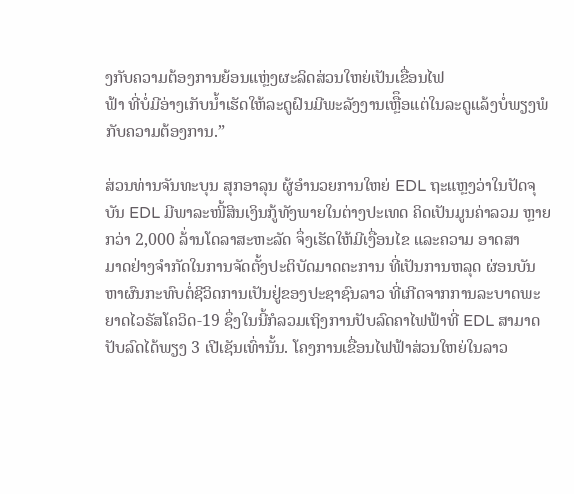ງກັບຄວາມຕ້ອງການຍ້ອນແຫຼ່ງຜະລິດສ່ວນໃຫຍ່ເປັນເຂື່ອນໄຟ
ຟ້າ ທີ່ບໍ່ມີອ່າງເກັບນໍ້າເຮັດໃຫ້ລະດູຝົນມີພະລັງງານເຫຼືຶອແຕ່ໃນລະດູແລ້ງບໍ່ພຽງພໍ
ກັບຄວາມຕ້ອງການ.”

ສ່ວນທ່ານຈັນທະບຸນ ສຸກອາລຸນ ຜູ້ອຳນວຍການໃຫຍ່ EDL ຖະແຫຼງວ່າໃນປັດຈຸ
ບັນ EDL ມີພາລະໜີ້ສິນເງິນກູ້ທັງພາຍໃນຕ່າງປະເທດ ຄິດເປັນມູນຄ່າລວມ ຫຼາຍ
ກວ່າ 2,000 ລ້່ານໂດລາສະຫະລັດ ຈຶ່ງເຮັດໃຫ້ມີເງື່ອນໄຂ ແລະຄວາມ ອາດສາ
ມາດຢ່າງຈຳກັດໃນການຈັດຕັ້ງປະຕິບັດມາດຕະການ ທີ່ເປັນການຫລຸດ ຜ່ອນບັນ
ຫາຜົນກະທົບຕໍ່ຊີວິດການເປັນຢູ່ຂອງປະຊາຊົນລາວ ທີ່ເກີດຈາກການລະບາດພະ
ຍາດໄວຣັສໂຄວິດ-19 ຊຶ່ງໃນນີ້ກໍລວມເຖິງການປັບລົດຄາໄຟຟ້າທີ່ EDL ສາມາດ
ປັບລົດໄດ້ພຽງ 3 ເປີເຊັນເທົ່ານັ້ນ. ໂຄງການເຂື່ອນໄຟຟ້າສ່ວນໃຫຍ່ໃນລາວ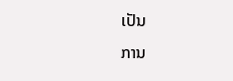ເປັນ
ການ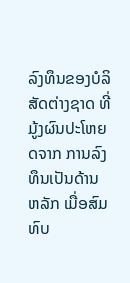ລົງທຶນຂອງບໍລິສັດຕ່າງຊາດ ທີ່ມູ້ງຜົນປະໂຫຍດຈາກ ການລົງທຶນເປັນດ້ານ
ຫລັກ ເມື່ອສົມທົບ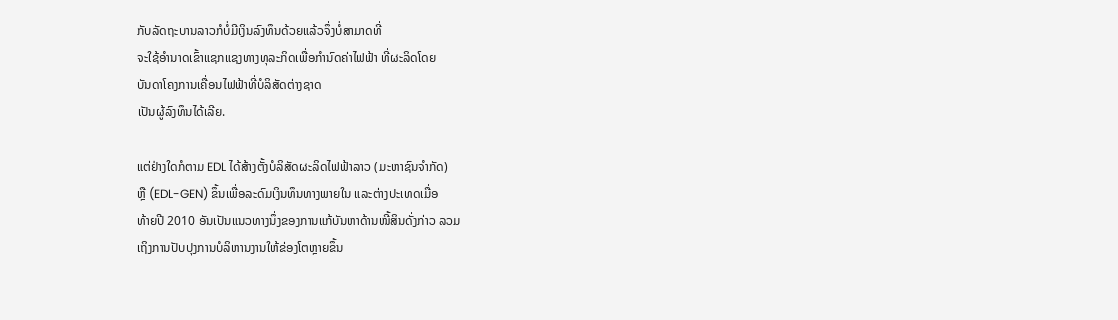ກັບລັດຖະບານລາວກໍບໍ່ມີເງິນລົງທຶນດ້ວຍແລ້ວຈຶ່ງບໍ່ສາມາດທີ່
ຈະໃຊ້ອຳນາດເຂົ້າແຊກແຊງທາງທຸລະກິດເພື່ອກຳນົດຄ່າໄຟຟ້າ ທີ່ຜະລິດໂດຍ
ບັນດາໂຄງການເຄື່ອນໄຟຟ້າທີ່ບໍລິສັດຕ່າງຊາດ
ເປັນຜູ້ລົງທຶນໄດ້ເລີຍ.

ແຕ່ຢ່າງໃດກໍຕາມ EDL ໄດ້ສ້າງຕັ້ງບໍລິສັດຜະລິດໄຟຟ້າລາວ (ມະຫາຊົນຈຳກັດ)
ຫຼື (EDL-GEN) ຂຶ້ນເພື່ອລະດົມເງິນທຶນທາງພາຍໃນ ແລະຕ່າງປະເທດເມື່ອ
ທ້າຍປີ 2010 ອັນເປັນແນວທາງນຶ່ງຂອງການແກ້ບັນຫາດ້ານໜີ້ສິນດັ່ງກ່າວ ລວມ
ເຖິງການປັບປຸງການບໍລິຫານງານໃຫ້ຂ່ອງໂຕຫຼາຍຂຶ້ນ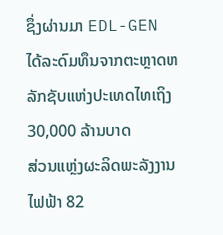ຊຶ່ງຜ່ານມາ EDL-GEN
ໄດ້ລະດົມທຶນຈາກຕະຫຼາດຫລັກຊັບແຫ່ງປະເທດໄທເຖິງ 30,000 ລ້ານບາດ
ສ່ວນແຫຼ່ງຜະລິດພະລັງງານໄຟຟ້າ 82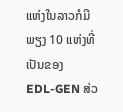ແຫ່ງໃນລາວກໍມີພຽງ 10 ແຫ່ງທີ່ເປັນຂອງ
EDL-GEN ສ່ວ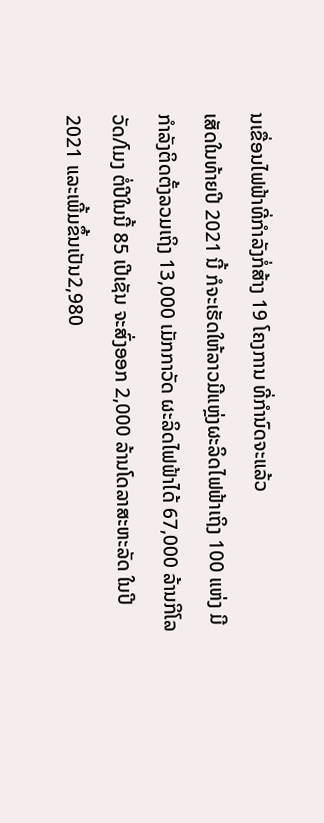ນເຂື່ອນໄຟຟ້າທີ່ກຳລັງກໍ່ສ້າງ 19 ໂຄງການ ທີ່ກຳນົດຈະແລ້ວ
ເສັດໃນທ້າຍປີ 2021 ນີ້ ກໍຈະເຮັດໃຫ້ລາວມີແຫຼ່ງຜະລິດໄຟຟ້າເຖິງ 100 ແຫ່ງ ມີ
ກຳລັງຕິດຕັ້ງລວມເຖິງ 13,000 ເມັກກາວັດ ຜະລິດໄຟຟ້າໄດ້ 67,000 ລ້ານກິໂລ
ວັດ/ໂມງ ຕໍ່ປີໃນນີ້ 85 ເປີເຊັນ ຈະສົ່ງອອກ 2,000 ລ້ານໂດລາສະຫະລັດ ໃນປີ
2021 ແລະເພີ້ມຂຶ້ນເປັນ2,980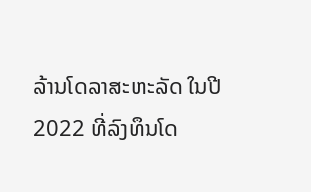ລ້ານໂດລາສະຫະລັດ ໃນປີ 2022 ທີ່ລົງທຶນໂດ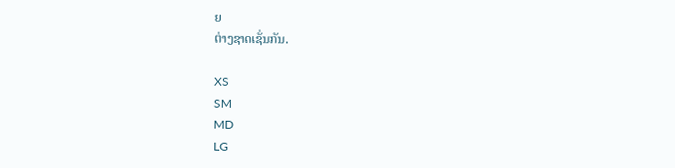ຍ
ຕ່າງຊາດເຊັ່ນກັນ.

XS
SM
MD
LG